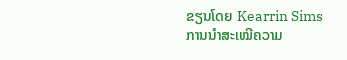ຂຽນໂດຍ Kearrin Sims
ການນຳສະເໝີຄວາມ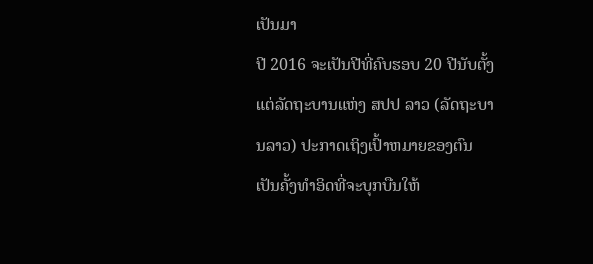ເປັນມາ
ປີ 2016 ຈະເປັນປີທີ່ຄົບຮອບ 20 ປີນັບຕັ້ງແຕ່ລັດຖະບານແຫ່ງ ສປປ ລາວ (ລັດຖະບານລາວ) ປະກາດເຖິງເປົ້າຫມາຍຂອງຕົນເປັນຄັ້ງທຳອິດທີ່ຈະບຸກບືນໃຫ້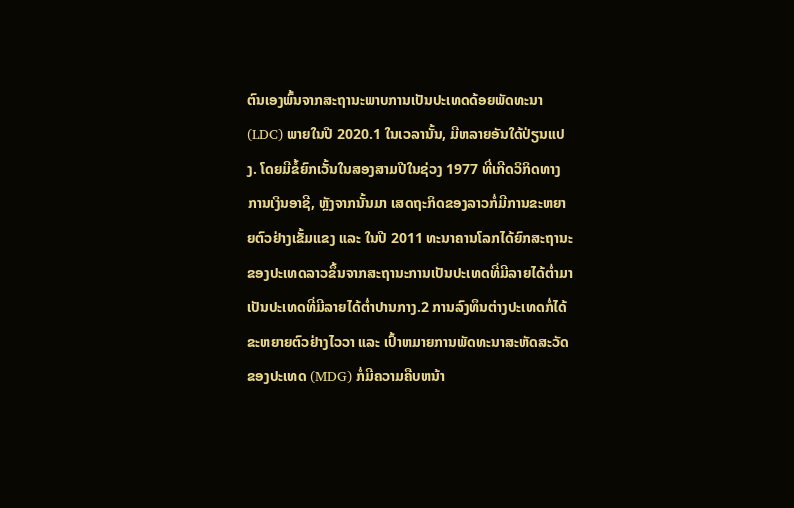ຕົນເອງພົ້ນຈາກສະຖານະພາບການເປັນປະເທດດ້ອຍພັດທະນາ (LDC) ພາຍໃນປີ 2020.1 ໃນເວລານັ້ນ, ມີຫລາຍອັນໃດ້ປ່ຽນແປງ. ໂດຍມີຂໍ້ຍົກເວັ້ນໃນສອງສາມປີໃນຊ່ວງ 1977 ທີ່ເກີດວິກິດທາງການເງິນອາຊີ, ຫຼັງຈາກນັ້ນມາ ເສດຖະກິດຂອງລາວກໍ່ມີການຂະຫຍາຍຕົວຢ່າງເຂັ້ມແຂງ ແລະ ໃນປີ 2011 ທະນາຄານໂລກໄດ້ຍົກສະຖານະຂອງປະເທດລາວຂຶ້ນຈາກສະຖານະການເປັນປະເທດທີ່ມີລາຍໄດ້ຕ່ຳມາເປັນປະເທດທີ່ມີລາຍໄດ້ຕ່ຳປານກາງ.2 ການລົງທຶນຕ່າງປະເທດກໍ່ໄດ້ຂະຫຍາຍຕົວຢ່າງໄວວາ ແລະ ເປົ້າຫມາຍການພັດທະນາສະຫັດສະວັດຂອງປະເທດ (MDG) ກໍ່ມີຄວາມຄືບຫນ້າ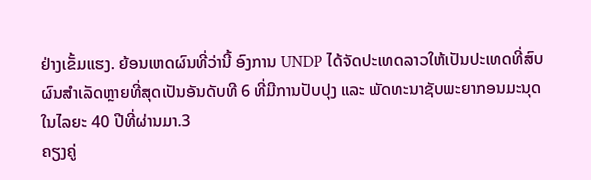ຢ່າງເຂັ້ມແຮງ. ຍ້ອນເຫດຜົນທີ່ວ່ານີ້ ອົງການ UNDP ໄດ້ຈັດປະເທດລາວໃຫ້ເປັນປະເທດທີ່ສົບຜົນສໍາເລັດຫຼາຍທີ່ສຸດເປັນອັນດັບທີ 6 ທີ່ມີການປັບປຸງ ແລະ ພັດທະນາຊັບພະຍາກອນມະນຸດໃນໄລຍະ 40 ປີທີ່ຜ່ານມາ.3
ຄຽງຄູ່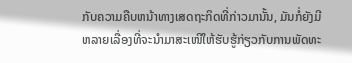ກັບຄວາມຄືບຫນ້າທາງເສດຖະກິດທີ່ກ່າວມານັ້ນ, ມັນກໍ່ຍັງມີຫລາຍເລື່ອງທີ່ຈະນຳມາສະເໜີໃຫ້ຮັບຮູ້ກ່ຽວກັບການພັດທະ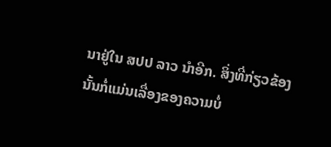ນາຢູ່ໃນ ສປປ ລາວ ນຳອີກ. ສິ່ງທີ່ກ່ຽວຂ້ອງນັ້ນກໍ່ແມ່ນເລື່ອງຂອງຄວາມບໍ່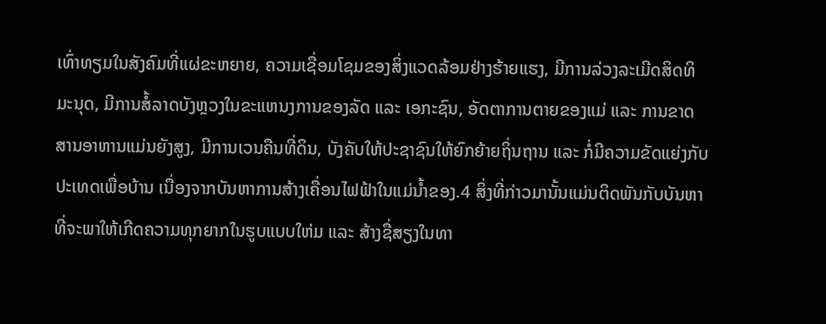ເທົ່າທຽມໃນສັງຄົມທີ່ແຜ່ຂະຫຍາຍ, ຄວາມເຊື່ອມໂຊມຂອງສິ່ງແວດລ້ອມຢ່າງຮ້າຍແຮງ, ມີການລ່ວງລະເມີດສິດທິມະນຸດ, ມີການສໍ້ລາດບັງຫຼວງໃນຂະແຫນງການຂອງລັດ ແລະ ເອກະຊົນ, ອັດຕາການຕາຍຂອງແມ່ ແລະ ການຂາດສານອາຫານແມ່ນຍັງສູງ, ມີການເວນຄືນທີ່ດິນ, ບັງຄັບໃຫ້ປະຊາຊົນໃຫ້ຍົກຍ້າຍຖິ່ນຖານ ແລະ ກໍ່ມີຄວາມຂັດແຍ່ງກັບປະເທດເພື່ອບ້ານ ເນື່ອງຈາກບັນຫາການສ້າງເຄື່ອນໄຟຟ້າໃນແມ່ນ້ຳຂອງ.4 ສິ່ງທີ່ກ່າວມານັ້ນແມ່ນຕິດພັນກັບບັນຫາທີ່ຈະພາໃຫ້ເກີດຄວາມທຸກຍາກໃນຮູບແບບໃຫ່ມ ແລະ ສ້າງຊື່ສຽງໃນທາ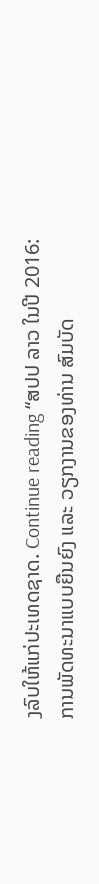ງລົບໃຫ້ແກ່ປະເທດຊາດ. Continue reading “ສປປ ລາວ ໃນປີ 2016: ການພັດທະນາແບບຍືນຍົງ ແລະ ວຽກງານຂອງທ່ານ ສົມບັດ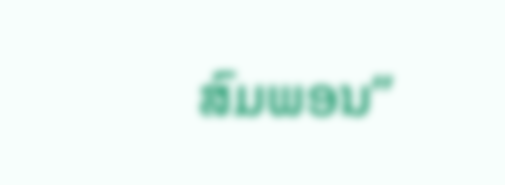ສົມພອນ”